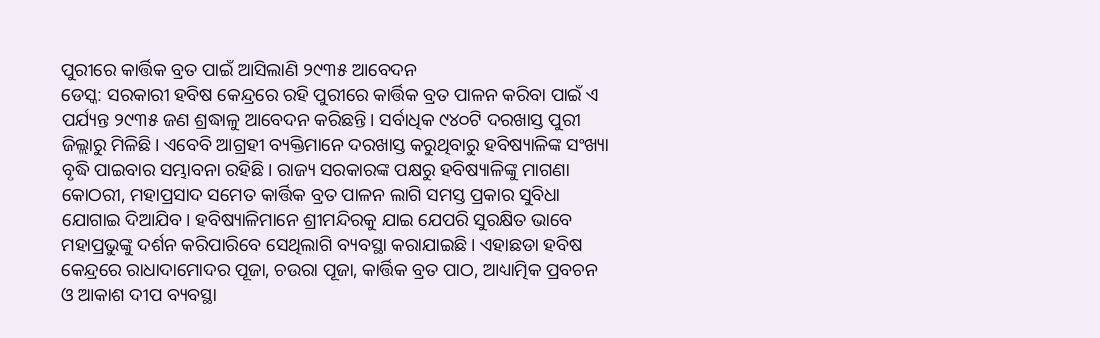ପୁରୀରେ କାର୍ତ୍ତିକ ବ୍ରତ ପାଇଁ ଆସିଲାଣି ୨୯୩୫ ଆବେଦନ
ଡେସ୍କ: ସରକାରୀ ହବିଷ କେନ୍ଦ୍ରରେ ରହି ପୁରୀରେ କାର୍ତ୍ତିକ ବ୍ରତ ପାଳନ କରିବା ପାଇଁ ଏ ପର୍ଯ୍ୟନ୍ତ ୨୯୩୫ ଜଣ ଶ୍ରଦ୍ଧାଳୁ ଆବେଦନ କରିଛନ୍ତି। ସର୍ବାଧିକ ୯୪୦ଟି ଦରଖାସ୍ତ ପୁରୀ ଜିଲ୍ଲାରୁ ମିଳିଛି। ଏବେବି ଆଗ୍ରହୀ ବ୍ୟକ୍ତିମାନେ ଦରଖାସ୍ତ କରୁଥିବାରୁ ହବିଷ୍ୟାଳିଙ୍କ ସଂଖ୍ୟା ବୃଦ୍ଧି ପାଇବାର ସମ୍ଭାବନା ରହିଛି। ରାଜ୍ୟ ସରକାରଙ୍କ ପକ୍ଷରୁ ହବିଷ୍ୟାଳିଙ୍କୁ ମାଗଣା କୋଠରୀ, ମହାପ୍ରସାଦ ସମେତ କାର୍ତ୍ତିକ ବ୍ରତ ପାଳନ ଲାଗି ସମସ୍ତ ପ୍ରକାର ସୁବିଧା ଯୋଗାଇ ଦିଆଯିବ। ହବିଷ୍ୟାଳିମାନେ ଶ୍ରୀମନ୍ଦିରକୁ ଯାଇ ଯେପରି ସୁରକ୍ଷିତ ଭାବେ ମହାପ୍ରଭୁଙ୍କୁ ଦର୍ଶନ କରିପାରିବେ ସେଥିଲାଗି ବ୍ୟବସ୍ଥା କରାଯାଇଛି। ଏହାଛଡା ହବିଷ କେନ୍ଦ୍ରରେ ରାଧାଦାମୋଦର ପୂଜା, ଚଉରା ପୂଜା, କାର୍ତ୍ତିକ ବ୍ରତ ପାଠ, ଆଧ୍ୟାତ୍ମିକ ପ୍ରବଚନ ଓ ଆକାଶ ଦୀପ ବ୍ୟବସ୍ଥା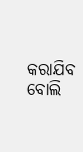କରାଯିବ ବୋଲି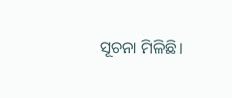ସୂଚନା ମିଳିଛି।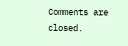Comments are closed.